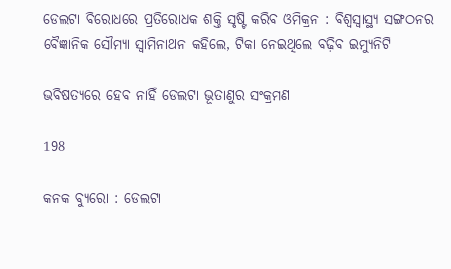ଡେଲଟା ବିରୋଧରେ ପ୍ରତିରୋଧକ ଶକ୍ତି ସୃଷ୍ଟି କରିବ ଓମିକ୍ରନ : ବିଶ୍ୱସ୍ୱାସ୍ଥ୍ୟ ସଙ୍ଗଠନର ବୈଜ୍ଞାନିକ ସୌମ୍ୟା ସ୍ୱାମିନାଥନ କହିଲେ, ଟିକା ନେଇଥିଲେ ବଢ଼ିବ ଇମ୍ୟୁନିଟି

ଭବିଷତ୍ୟରେ ହେବ ନାହିଁ ଡେଲଟା ଭୂତାଣୁର ସଂକ୍ରମଣ

198

କନକ ବ୍ୟୁରୋ : ଡେଲଟା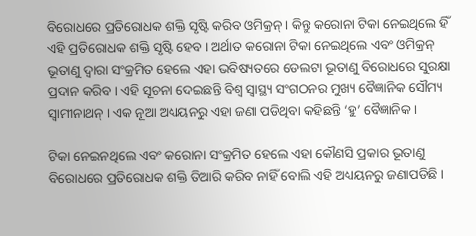ବିରୋଧରେ ପ୍ରତିରୋଧକ ଶକ୍ତି ସୃଷ୍ଟି କରିବ ଓମିକ୍ରନ୍ । କିନ୍ତୁ କରୋନା ଟିକା ନେଇଥିଲେ ହିଁ ଏହି ପ୍ରତିରୋଧକ ଶକ୍ତି ସୃଷ୍ଟି ହେବ । ଅର୍ଥାତ କରୋନା ଟିକା ନେଇଥିଲେ ଏବଂ ଓମିକ୍ରନ୍ ଭୂତାଣୁ ଦ୍ୱାରା ସଂକ୍ରମିତ ହେଲେ ଏହା ଭବିଷ୍ୟତରେ ଡେଲଟା ଭୂତାଣୁ ବିରୋଧରେ ସୁରକ୍ଷା ପ୍ରଦାନ କରିବ । ଏହି ସୂଚନା ଦେଇଛନ୍ତି ବିଶ୍ୱ ସ୍ୱାସ୍ଥ୍ୟ ସଂଗଠନର ମୁଖ୍ୟ ବୈଜ୍ଞାନିକ ସୌମ୍ୟ ସ୍ୱାମୀନାଥନ୍ । ଏକ ନୂଆ ଅଧ୍ୟୟନରୁ ଏହା ଜଣା ପଡିଥିବା କହିଛନ୍ତି ‘ହୁ’ ବୈଜ୍ଞାନିକ ।

ଟିକା ନେଇନଥିଲେ ଏବଂ କରୋନା ସଂକ୍ରମିତ ହେଲେ ଏହା କୌଣସି ପ୍ରକାର ଭୂତାଣୁ ବିରୋଧରେ ପ୍ରତିରୋଧକ ଶକ୍ତି ତିଆରି କରିବ ନାହିଁ ବୋଲି ଏହି ଅଧ୍ୟୟନରୁ ଜଣାପଡିଛି ।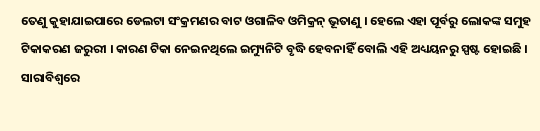ତେଣୁ କୁହାଯାଇପାରେ ଡେଲଟା ସଂକ୍ରମଣର ବାଟ ଓଗାଳିବ ଓମିକ୍ରନ୍ ଭୂତାଣୁ । ହେଲେ ଏହା ପୂର୍ବରୁ ଲୋକଙ୍କ ସମୁହ ଟିକାକରଣ ଜରୁରୀ । କାରଣ ଟିକା ନେଇନଥିଲେ ଇମ୍ୟୁନିଟି ବୃଦ୍ଧି ହେବନାହିଁ ବୋଲି ଏହି ଅଧ୍ୟୟନରୁ ସ୍ପଷ୍ଟ ହୋଇଛି । ସାରାବିଶ୍ୱରେ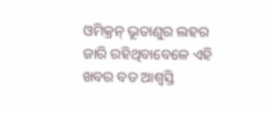ଓମିକ୍ରନ୍ ଭୂତାଣୁର ଲହର ଜାରି ରହିଥିବାବେଳେ ଏହି ଖବର ବଡ ଆଶ୍ୱସ୍ତି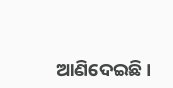ଆଣିଦେଇଛି ।